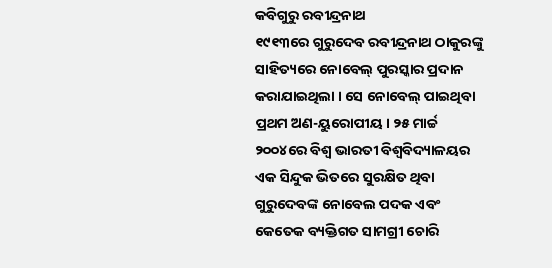କବିଗୁରୁ ରବୀନ୍ଦ୍ରନାଥ
୧୯୧୩ରେ ଗୁରୁଦେବ ରବୀନ୍ଦ୍ରନାଥ ଠାକୁରଙ୍କୁ ସାହିତ୍ୟରେ ନୋବେଲ୍ ପୁରସ୍କାର ପ୍ରଦାନ କରାଯାଇଥିଲା । ସେ ନୋବେଲ୍ ପାଇଥିବା ପ୍ରଥମ ଅଣ-ୟୁରୋପୀୟ । ୨୫ ମାର୍ଚ୍ଚ ୨୦୦୪ରେ ବିଶ୍ୱ ଭାରତୀ ବିଶ୍ୱବିଦ୍ୟାଳୟର ଏକ ସିନ୍ଦୁକ ଭିତରେ ସୁରକ୍ଷିତ ଥିବା ଗୁରୁଦେବଙ୍କ ନୋବେଲ ପଦକ ଏବଂ କେତେକ ବ୍ୟକ୍ତିଗତ ସାମଗ୍ରୀ ଚୋରି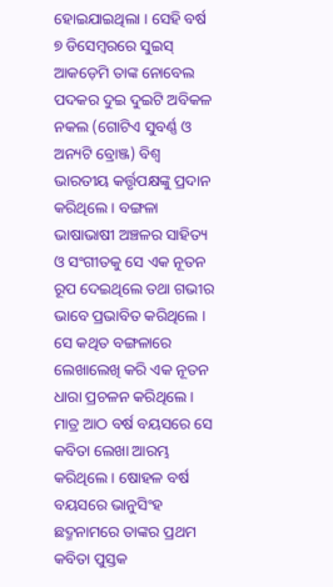ହୋଇଯାଇଥିଲା । ସେହି ବର୍ଷ ୭ ଡିସେମ୍ବରରେ ସୁଇସ୍ ଆକଡ଼େମି ତାଙ୍କ ନୋବେଲ ପଦକର ଦୁଇ ଦୁଇଟି ଅବିକଳ ନକଲ (ଗୋଟିଏ ସୁବର୍ଣ୍ଣ ଓ ଅନ୍ୟଟି ବ୍ରୋଞ୍ଜ) ବିଶ୍ୱ ଭାରତୀୟ କର୍ତ୍ତୃପକ୍ଷଙ୍କୁ ପ୍ରଦାନ କରିଥିଲେ । ବଙ୍ଗଳା ଭାଷାଭାଷୀ ଅଞ୍ଚଳର ସାହିତ୍ୟ ଓ ସଂଗୀତକୁ ସେ ଏକ ନୂତନ ରୂପ ଦେଇଥିଲେ ତଥା ଗଭୀର ଭାବେ ପ୍ରଭାବିତ କରିଥିଲେ । ସେ କଥିତ ବଙ୍ଗଳାରେ ଲେଖାଲେଖି କରି ଏକ ନୂତନ ଧାରା ପ୍ରଚଳନ କରିଥିଲେ । ମାତ୍ର ଆଠ ବର୍ଷ ବୟସରେ ସେ କବିତା ଲେଖା ଆରମ୍ଭ କରିଥିଲେ । ଷୋହଳ ବର୍ଷ ବୟସରେ ଭାନୁସିଂହ ଛଦ୍ମନାମରେ ତାଙ୍କର ପ୍ରଥମ କବିତା ପୁସ୍ତକ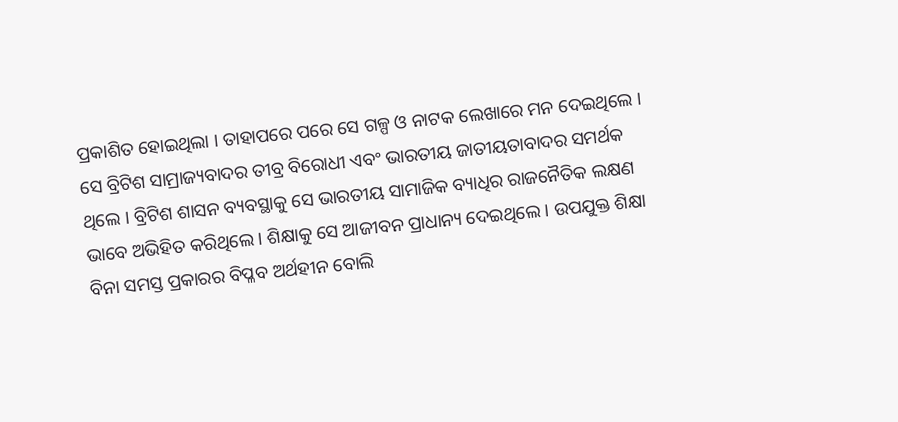ପ୍ରକାଶିତ ହୋଇଥିଲା । ତାହାପରେ ପରେ ସେ ଗଳ୍ପ ଓ ନାଟକ ଲେଖାରେ ମନ ଦେଇଥିଲେ । ସେ ବ୍ରିଟିଶ ସାମ୍ରାଜ୍ୟବାଦର ତୀବ୍ର ବିରୋଧୀ ଏବଂ ଭାରତୀୟ ଜାତୀୟତାବାଦର ସମର୍ଥକ ଥିଲେ । ବ୍ରିଟିଶ ଶାସନ ବ୍ୟବସ୍ଥାକୁ ସେ ଭାରତୀୟ ସାମାଜିକ ବ୍ୟାଧିର ରାଜନୈତିକ ଲକ୍ଷଣ ଭାବେ ଅଭିହିତ କରିଥିଲେ । ଶିକ୍ଷାକୁ ସେ ଆଜୀବନ ପ୍ରାଧାନ୍ୟ ଦେଇଥିଲେ । ଉପଯୁକ୍ତ ଶିକ୍ଷା ବିନା ସମସ୍ତ ପ୍ରକାରର ବିପ୍ଳବ ଅର୍ଥହୀନ ବୋଲି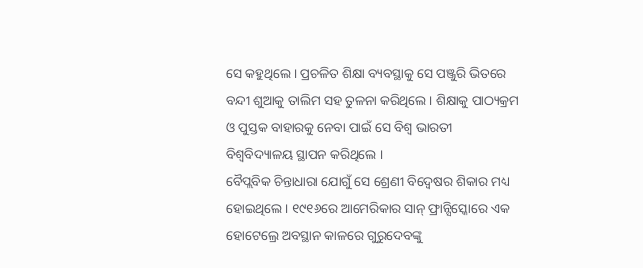ସେ କହୁଥିଲେ । ପ୍ରଚଳିତ ଶିକ୍ଷା ବ୍ୟବସ୍ଥାକୁ ସେ ପଞ୍ଜୁରି ଭିତରେ ବନ୍ଦୀ ଶୁଆକୁ ତାଲିମ ସହ ତୁଳନା କରିଥିଲେ । ଶିକ୍ଷାକୁ ପାଠ୍ୟକ୍ରମ ଓ ପୁସ୍ତକ ବାହାରକୁ ନେବା ପାଇଁ ସେ ବିଶ୍ୱ ଭାରତୀ ବିଶ୍ୱବିଦ୍ୟାଳୟ ସ୍ଥାପନ କରିଥିଲେ ।
ବୈପ୍ଲବିକ ଚିନ୍ତାଧାରା ଯୋଗୁଁ ସେ ଶ୍ରେଣୀ ବିଦ୍ୱେଷର ଶିକାର ମଧ୍ୟ ହୋଇଥିଲେ । ୧୯୧୬ରେ ଆମେରିକାର ସାନ୍ ଫ୍ରାନ୍ସିସ୍କୋରେ ଏକ ହୋଟେଲ୍ରେ ଅବସ୍ଥାନ କାଳରେ ଗୁରୁଦେବଙ୍କୁ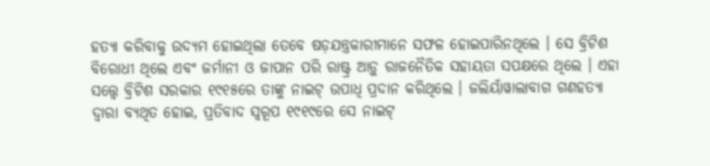ହତ୍ୟା କରିବାକୁ ଉଦ୍ୟମ ହୋଇଥିଲା ତେବେ ଷଡ଼ଯନ୍ତ୍ରକାରୀମାନେ ସଫଳ ହୋଇପାରିନଥିଲେ । ସେ ବ୍ରିଟିଶ ବିରୋଧୀ ଥିଲେ ଏବଂ ଜର୍ମାନୀ ଓ ଜାପାନ ପରି ରାଷ୍ଟ୍ର ଆଡ଼ୁ ରାଜନୈତିକ ସହାୟତା ସପକ୍ଷରେ ଥିଲେ । ଏହା ସତ୍ତ୍ୱେ ବ୍ରିଟିଶ ସରକାର ୧୯୧୫ରେ ତାଙ୍କୁ ନାଇଟ୍ ଉପାଧି ପ୍ରଦାନ କରିଥିଲେ । ଜଲିୟାଁୱାଲାବାଗ ଗଣହତ୍ୟା ଦ୍ୱାରା ବ୍ୟଥିତ ହୋଇ, ପ୍ରତିବାଦ ସ୍ୱରୂପ ୧୯୧୯ରେ ସେ ନାଇଟ୍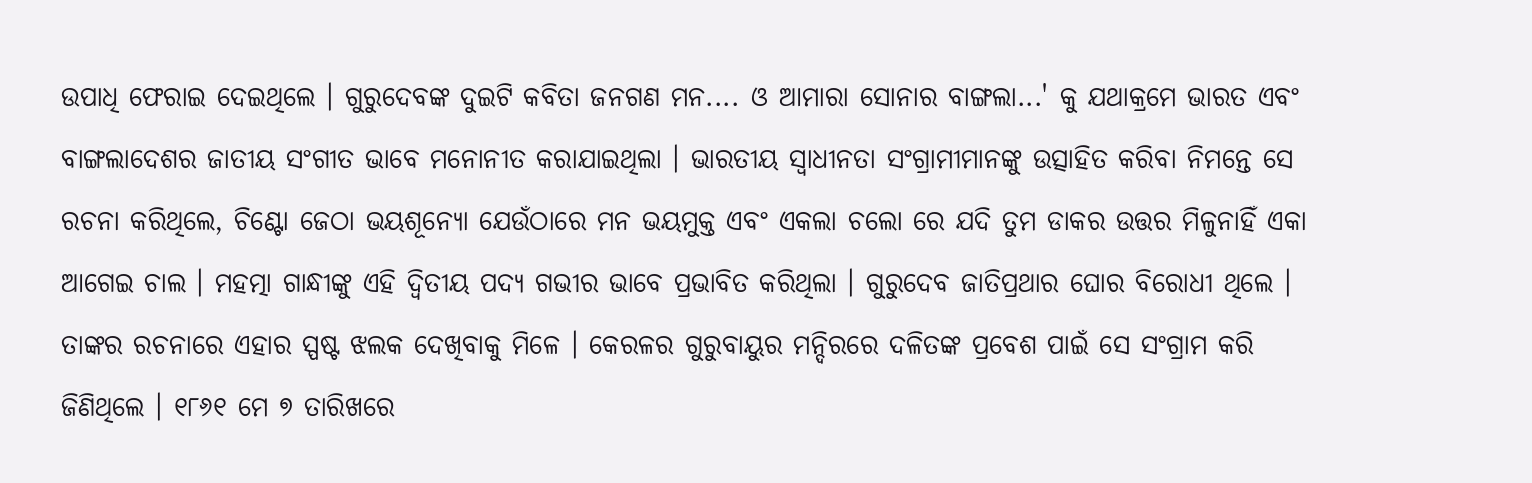ଉପାଧି ଫେରାଇ ଦେଇଥିଲେ । ଗୁରୁଦେବଙ୍କ ଦୁଇଟି କବିତା ଜନଗଣ ମନ.... ଓ ଆମାରା ସୋନାର ବାଙ୍ଗଲା...' କୁ ଯଥାକ୍ରମେ ଭାରତ ଏବଂ ବାଙ୍ଗଲାଦେଶର ଜାତୀୟ ସଂଗୀତ ଭାବେ ମନୋନୀତ କରାଯାଇଥିଲା । ଭାରତୀୟ ସ୍ୱାଧୀନତା ସଂଗ୍ରାମୀମାନଙ୍କୁ ଉତ୍ସାହିତ କରିବା ନିମନ୍ତେ ସେ ରଚନା କରିଥିଲେ, ଚିଣ୍ଟୋ ଜେଠା ଭୟଶୂନ୍ୟୋ ଯେଉଁଠାରେ ମନ ଭୟମୁକ୍ତ ଏବଂ ଏକଲା ଚଲୋ ରେ ଯଦି ତୁମ ଡାକର ଉତ୍ତର ମିଳୁନାହିଁ ଏକା ଆଗେଇ ଚାଲ । ମହତ୍ମା ଗାନ୍ଧୀଙ୍କୁ ଏହି ଦ୍ୱିତୀୟ ପଦ୍ୟ ଗଭୀର ଭାବେ ପ୍ରଭାବିତ କରିଥିଲା । ଗୁରୁଦେବ ଜାତିପ୍ରଥାର ଘୋର ବିରୋଧୀ ଥିଲେ । ତାଙ୍କର ରଚନାରେ ଏହାର ସ୍ପଷ୍ଟ ଝଲକ ଦେଖିବାକୁ ମିଳେ । କେରଳର ଗୁରୁବାୟୁର ମନ୍ଦିରରେ ଦଳିତଙ୍କ ପ୍ରବେଶ ପାଇଁ ସେ ସଂଗ୍ରାମ କରି ଜିଣିଥିଲେ । ୧୮୬୧ ମେ ୭ ତାରିଖରେ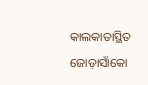କାଲକାତାସ୍ଥିତ ଜୋଡ଼ାସାଁକୋ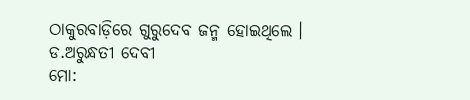ଠାକୁରବାଡ଼ିରେ ଗୁରୁଦେବ ଜନ୍ମ ହୋଇଥିଲେ ।
ଡ.ଅରୁନ୍ଧତୀ ଦେବୀ
ମୋ: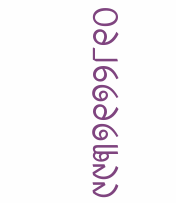୯୯୩୭୧୭୨୮୧୦